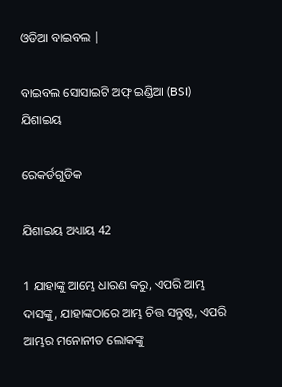ଓଡିଆ ବାଇବଲ |

ବାଇବଲ ସୋସାଇଟି ଅଫ୍ ଇଣ୍ଡିଆ (BSI)
ଯିଶାଇୟ

ରେକର୍ଡଗୁଡିକ

ଯିଶାଇୟ ଅଧ୍ୟାୟ 42

1 ଯାହାଙ୍କୁ ଆମ୍ଭେ ଧାରଣ କରୁ, ଏପରି ଆମ୍ଭ ଦାସଙ୍କୁ, ଯାହାଙ୍କଠାରେ ଆମ୍ଭ ଚିତ୍ତ ସନ୍ତୁଷ୍ଟ, ଏପରି ଆମ୍ଭର ମନୋନୀତ ଲୋକଙ୍କୁ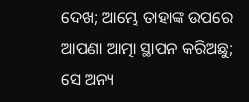ଦେଖ; ଆମ୍ଭେ ତାହାଙ୍କ ଉପରେ ଆପଣା ଆତ୍ମା ସ୍ଥାପନ କରିଅଛୁ; ସେ ଅନ୍ୟ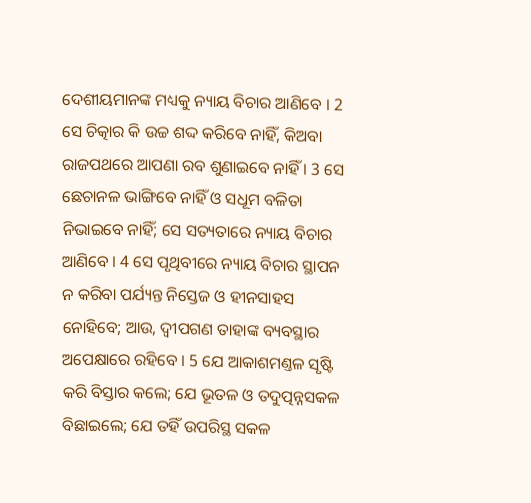ଦେଶୀୟମାନଙ୍କ ମଧ୍ୟକୁ ନ୍ୟାୟ ବିଚାର ଆଣିବେ । 2 ସେ ଚିତ୍କାର କି ଉଚ୍ଚ ଶଦ୍ଦ କରିବେ ନାହିଁ, କିଅବା ରାଜପଥରେ ଆପଣା ରବ ଶୁଣାଇବେ ନାହିଁ । 3 ସେ ଛେଚାନଳ ଭାଙ୍ଗିବେ ନାହିଁ ଓ ସଧୂମ ବଳିତା ନିଭାଇବେ ନାହିଁ; ସେ ସତ୍ୟତାରେ ନ୍ୟାୟ ବିଚାର ଆଣିବେ । 4 ସେ ପୃଥିବୀରେ ନ୍ୟାୟ ବିଚାର ସ୍ଥାପନ ନ କରିବା ପର୍ଯ୍ୟନ୍ତ ନିସ୍ତେଜ ଓ ହୀନସାହସ ନୋହିବେ; ଆଉ, ଦ୍ଵୀପଗଣ ତାହାଙ୍କ ବ୍ୟବସ୍ଥାର ଅପେକ୍ଷାରେ ରହିବେ । 5 ଯେ ଆକାଶମଣ୍ତଳ ସୃଷ୍ଟି କରି ବିସ୍ତାର କଲେ; ଯେ ଭୂତଳ ଓ ତଦୁତ୍ପନ୍ନସକଳ ବିଛାଇଲେ; ଯେ ତହିଁ ଉପରିସ୍ଥ ସକଳ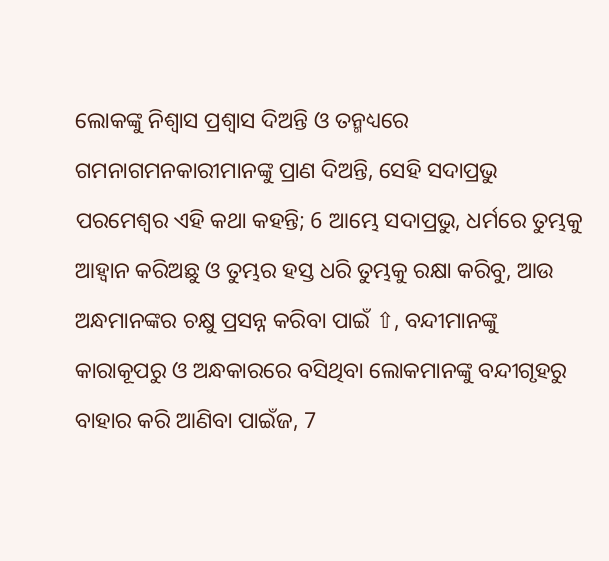ଲୋକଙ୍କୁ ନିଶ୍ଵାସ ପ୍ରଶ୍ଵାସ ଦିଅନ୍ତି ଓ ତନ୍ମଧ୍ୟରେ ଗମନାଗମନକାରୀମାନଙ୍କୁ ପ୍ରାଣ ଦିଅନ୍ତି, ସେହି ସଦାପ୍ରଭୁ ପରମେଶ୍ଵର ଏହି କଥା କହନ୍ତି; 6 ଆମ୍ଭେ ସଦାପ୍ରଭୁ, ଧର୍ମରେ ତୁମ୍ଭକୁ ଆହ୍ଵାନ କରିଅଛୁ ଓ ତୁମ୍ଭର ହସ୍ତ ଧରି ତୁମ୍ଭକୁ ରକ୍ଷା କରିବୁ, ଆଉ ଅନ୍ଧମାନଙ୍କର ଚକ୍ଷୁ ପ୍ରସନ୍ନ କରିବା ପାଇଁ ⇧, ବନ୍ଦୀମାନଙ୍କୁ କାରାକୂପରୁ ଓ ଅନ୍ଧକାରରେ ବସିଥିବା ଲୋକମାନଙ୍କୁ ବନ୍ଦୀଗୃହରୁ ବାହାର କରି ଆଣିବା ପାଇଁଜ, 7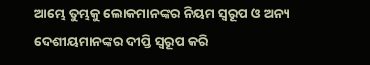ଆମ୍ଭେ ତୁମ୍ଭକୁ ଲୋକମାନଙ୍କର ନିୟମ ସ୍ଵରୂପ ଓ ଅନ୍ୟ ଦେଶୀୟମାନଙ୍କର ଦୀପ୍ତି ସ୍ଵରୂପ କରି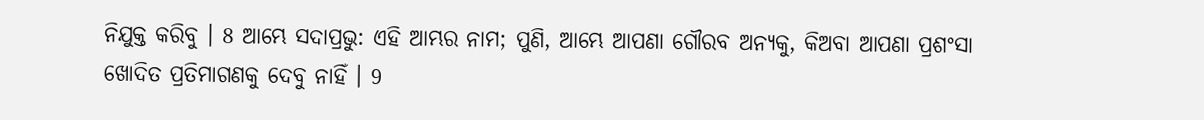ନିଯୁକ୍ତ କରିବୁ । 8 ଆମ୍ଭେ ସଦାପ୍ରଭୁ: ଏହି ଆମ୍ଭର ନାମ; ପୁଣି, ଆମ୍ଭେ ଆପଣା ଗୌରବ ଅନ୍ୟକୁ, କିଅବା ଆପଣା ପ୍ରଶଂସା ଖୋଦିତ ପ୍ରତିମାଗଣକୁ ଦେବୁ ନାହିଁ । 9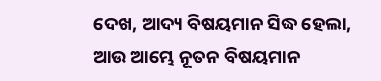ଦେଖ, ଆଦ୍ୟ ବିଷୟମାନ ସିଦ୍ଧ ହେଲା, ଆଉ ଆମ୍ଭେ ନୂତନ ବିଷୟମାନ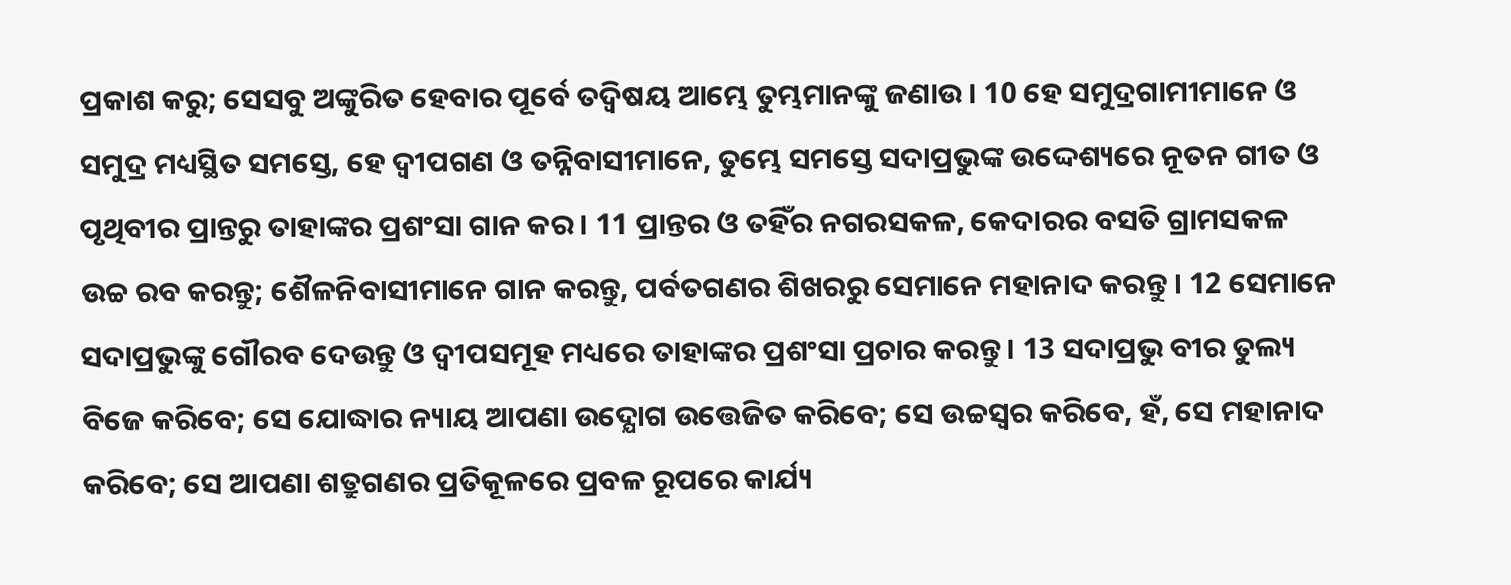ପ୍ରକାଶ କରୁ; ସେସବୁ ଅଙ୍କୁରିତ ହେବାର ପୂର୍ବେ ତଦ୍ବିଷୟ ଆମ୍ଭେ ତୁମ୍ଭମାନଙ୍କୁ ଜଣାଉ । 10 ହେ ସମୁଦ୍ରଗାମୀମାନେ ଓ ସମୁଦ୍ର ମଧ୍ୟସ୍ଥିତ ସମସ୍ତେ, ହେ ଦ୍ଵୀପଗଣ ଓ ତନ୍ନିବାସୀମାନେ, ତୁମ୍ଭେ ସମସ୍ତେ ସଦାପ୍ରଭୁଙ୍କ ଉଦ୍ଦେଶ୍ୟରେ ନୂତନ ଗୀତ ଓ ପୃଥିବୀର ପ୍ରାନ୍ତରୁ ତାହାଙ୍କର ପ୍ରଶଂସା ଗାନ କର । 11 ପ୍ରାନ୍ତର ଓ ତହିଁର ନଗରସକଳ, କେଦାରର ବସତି ଗ୍ରାମସକଳ ଉଚ୍ଚ ରବ କରନ୍ତୁ; ଶୈଳନିବାସୀମାନେ ଗାନ କରନ୍ତୁ, ପର୍ବତଗଣର ଶିଖରରୁ ସେମାନେ ମହାନାଦ କରନ୍ତୁ । 12 ସେମାନେ ସଦାପ୍ରଭୁଙ୍କୁ ଗୌରବ ଦେଉନ୍ତୁ ଓ ଦ୍ଵୀପସମୂହ ମଧ୍ୟରେ ତାହାଙ୍କର ପ୍ରଶଂସା ପ୍ରଚାର କରନ୍ତୁ । 13 ସଦାପ୍ରଭୁ ବୀର ତୁଲ୍ୟ ବିଜେ କରିବେ; ସେ ଯୋଦ୍ଧାର ନ୍ୟାୟ ଆପଣା ଉଦ୍ଯୋଗ ଉତ୍ତେଜିତ କରିବେ; ସେ ଉଚ୍ଚସ୍ଵର କରିବେ, ହଁ, ସେ ମହାନାଦ କରିବେ; ସେ ଆପଣା ଶତ୍ରୁଗଣର ପ୍ରତିକୂଳରେ ପ୍ରବଳ ରୂପରେ କାର୍ଯ୍ୟ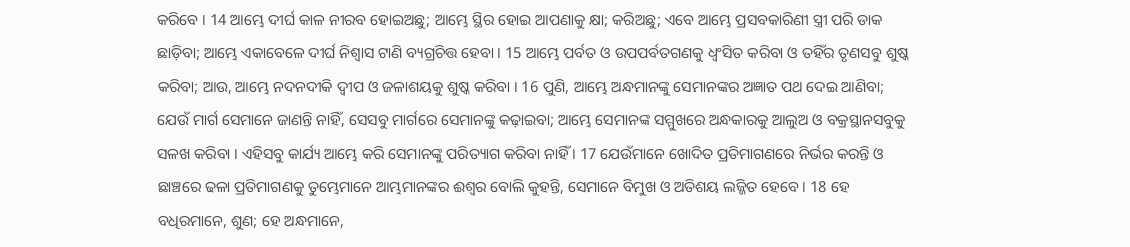କରିବେ । 14 ଆମ୍ଭେ ଦୀର୍ଘ କାଳ ନୀରବ ହୋଇଅଛୁ; ଆମ୍ଭେ ସ୍ଥିର ହୋଇ ଆପଣାକୁ କ୍ଷା; କରିଅଛୁ; ଏବେ ଆମ୍ଭେ ପ୍ରସବକାରିଣୀ ସ୍ତ୍ରୀ ପରି ଡାକ ଛାଡ଼ିବା; ଆମ୍ଭେ ଏକାବେଳେ ଦୀର୍ଘ ନିଶ୍ଵାସ ଟାଣି ବ୍ୟଗ୍ରଚିତ୍ତ ହେବା । 15 ଆମ୍ଭେ ପର୍ବତ ଓ ଉପପର୍ବତଗଣକୁ ଧ୍ଵଂସିତ କରିବା ଓ ତହିଁର ତୃଣସବୁ ଶୁଷ୍କ କରିବା; ଆଉ, ଆମ୍ଭେ ନଦନଦୀକି ଦ୍ଵୀପ ଓ ଜଳାଶୟକୁ ଶୁଷ୍କ କରିବା । 16 ପୁଣି, ଆମ୍ଭେ ଅନ୍ଧମାନଙ୍କୁ ସେମାନଙ୍କର ଅଜ୍ଞାତ ପଥ ଦେଇ ଆଣିବା; ଯେଉଁ ମାର୍ଗ ସେମାନେ ଜାଣନ୍ତି ନାହିଁ, ସେସବୁ ମାର୍ଗରେ ସେମାନଙ୍କୁ କଢ଼ାଇବା; ଆମ୍ଭେ ସେମାନଙ୍କ ସମ୍ମୁଖରେ ଅନ୍ଧକାରକୁ ଆଲୁଅ ଓ ବକ୍ରସ୍ଥାନସବୁକୁ ସଳଖ କରିବା । ଏହିସବୁ କାର୍ଯ୍ୟ ଆମ୍ଭେ କରି ସେମାନଙ୍କୁ ପରିତ୍ୟାଗ କରିବା ନାହିଁ । 17 ଯେଉଁମାନେ ଖୋଦିତ ପ୍ରତିମାଗଣରେ ନିର୍ଭର କରନ୍ତି ଓ ଛାଞ୍ଚରେ ଢଳା ପ୍ରତିମାଗଣକୁ ତୁମ୍ଭେମାନେ ଆମ୍ଭମାନଙ୍କର ଈଶ୍ଵର ବୋଲି କୁହନ୍ତି, ସେମାନେ ବିମୁଖ ଓ ଅତିଶୟ ଲଜ୍ଜିତ ହେବେ । 18 ହେ ବଧିରମାନେ, ଶୁଣ; ହେ ଅନ୍ଧମାନେ,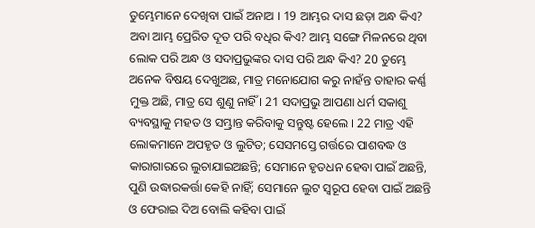ତୁମ୍ଭେମାନେ ଦେଖିବା ପାଇଁ ଅନାଅ । 19 ଆମ୍ଭର ଦାସ ଛଡ଼ା ଅନ୍ଧ କିଏ? ଅବା ଆମ୍ଭ ପ୍ରେରିତ ଦୂତ ପରି ବଧିର କିଏ? ଆମ୍ଭ ସଙ୍ଗେ ମିଳନରେ ଥିବା ଲୋକ ପରି ଅନ୍ଧ ଓ ସଦାପ୍ରଭୁଙ୍କର ଦାସ ପରି ଅନ୍ଧ କିଏ? 20 ତୁମ୍ଭେ ଅନେକ ବିଷୟ ଦେଖୁଅଛ, ମାତ୍ର ମନୋଯୋଗ କରୁ ନାହଁନ୍ତ ତାହାର କର୍ଣ୍ଣ ମୁକ୍ତ ଅଛି, ମାତ୍ର ସେ ଶୁଣୁ ନାହିଁ । 21 ସଦାପ୍ରଭୁ ଆପଣା ଧର୍ମ ସକାଶୁ ବ୍ୟବସ୍ଥାକୁ ମହତ ଓ ସମ୍ଭ୍ରାନ୍ତ କରିବାକୁ ସନ୍ତୁଷ୍ଟ ହେଲେ । 22 ମାତ୍ର ଏହି ଲୋକମାନେ ଅପହୃତ ଓ ଲୁଟିତ; ସେସମସ୍ତେ ଗର୍ତ୍ତରେ ପାଶବଦ୍ଧ ଓ କାରାଗାରରେ ଲୁଚାଯାଇଅଛନ୍ତି; ସେମାନେ ହୃତଧନ ହେବା ପାଇଁ ଅଛନ୍ତି, ପୁଣି ଉଦ୍ଧାରକର୍ତ୍ତା କେହି ନାହିଁ; ସେମାନେ ଲୁଟ ସ୍ଵରୂପ ହେବା ପାଇଁ ଅଛନ୍ତି ଓ ଫେରାଇ ଦିଅ ବୋଲି କହିବା ପାଇଁ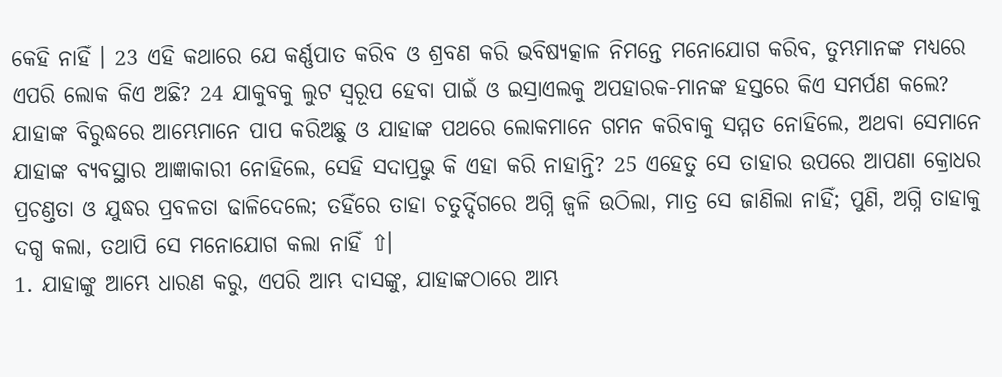କେହି ନାହିଁ । 23 ଏହି କଥାରେ ଯେ କର୍ଣ୍ଣପାତ କରିବ ଓ ଶ୍ରବଣ କରି ଭବିଷ୍ୟତ୍କାଳ ନିମନ୍ତେ ମନୋଯୋଗ କରିବ, ତୁମ୍ଭମାନଙ୍କ ମଧ୍ୟରେ ଏପରି ଲୋକ କିଏ ଅଛି? 24 ଯାକୁବକୁ ଲୁଟ ସ୍ଵରୂପ ହେବା ପାଇଁ ଓ ଇସ୍ରାଏଲକୁ ଅପହାରକ-ମାନଙ୍କ ହସ୍ତରେ କିଏ ସମର୍ପଣ କଲେ? ଯାହାଙ୍କ ବିରୁଦ୍ଧରେ ଆମ୍ଭେମାନେ ପାପ କରିଅଛୁ ଓ ଯାହାଙ୍କ ପଥରେ ଲୋକମାନେ ଗମନ କରିବାକୁ ସମ୍ମତ ନୋହିଲେ, ଅଥବା ସେମାନେ ଯାହାଙ୍କ ବ୍ୟବସ୍ଥାର ଆଜ୍ଞାକାରୀ ନୋହିଲେ, ସେହି ସଦାପ୍ରଭୁ କି ଏହା କରି ନାହାନ୍ତି? 25 ଏହେତୁ ସେ ତାହାର ଉପରେ ଆପଣା କ୍ରୋଧର ପ୍ରଚଣ୍ତତା ଓ ଯୁଦ୍ଧର ପ୍ରବଳତା ଢାଳିଦେଲେ; ତହିଁରେ ତାହା ଚତୁର୍ଦ୍ଦିଗରେ ଅଗ୍ନି ଜ୍ଵଳି ଉଠିଲା, ମାତ୍ର ସେ ଜାଣିଲା ନାହିଁ; ପୁଣି, ଅଗ୍ନି ତାହାକୁ ଦଗ୍ଧ କଲା, ତଥାପି ସେ ମନୋଯୋଗ କଲା ନାହିଁ ⇧।
1. ଯାହାଙ୍କୁ ଆମ୍ଭେ ଧାରଣ କରୁ, ଏପରି ଆମ୍ଭ ଦାସଙ୍କୁ, ଯାହାଙ୍କଠାରେ ଆମ୍ଭ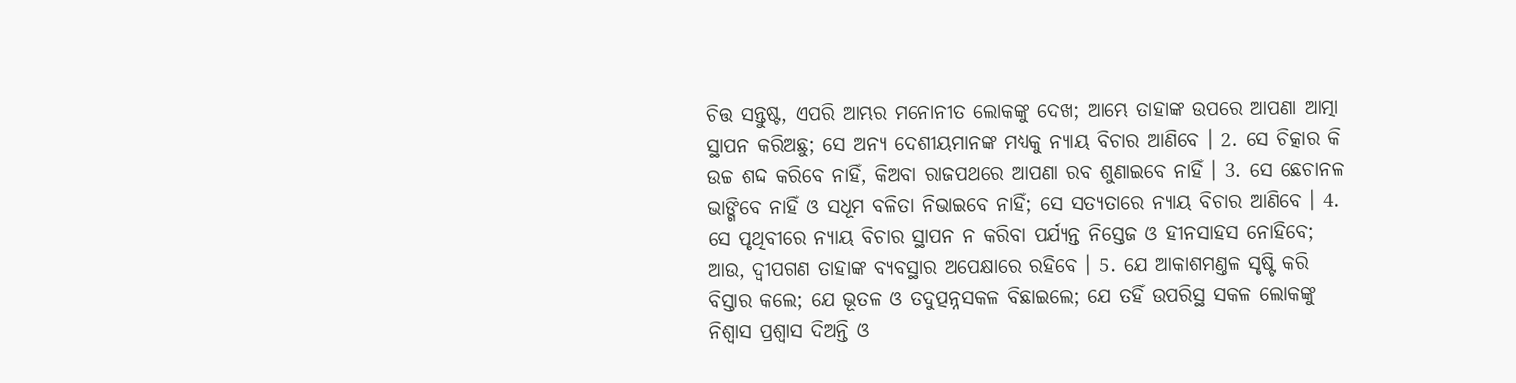ଚିତ୍ତ ସନ୍ତୁଷ୍ଟ, ଏପରି ଆମ୍ଭର ମନୋନୀତ ଲୋକଙ୍କୁ ଦେଖ; ଆମ୍ଭେ ତାହାଙ୍କ ଉପରେ ଆପଣା ଆତ୍ମା ସ୍ଥାପନ କରିଅଛୁ; ସେ ଅନ୍ୟ ଦେଶୀୟମାନଙ୍କ ମଧ୍ୟକୁ ନ୍ୟାୟ ବିଚାର ଆଣିବେ । 2. ସେ ଚିତ୍କାର କି ଉଚ୍ଚ ଶଦ୍ଦ କରିବେ ନାହିଁ, କିଅବା ରାଜପଥରେ ଆପଣା ରବ ଶୁଣାଇବେ ନାହିଁ । 3. ସେ ଛେଚାନଳ ଭାଙ୍ଗିବେ ନାହିଁ ଓ ସଧୂମ ବଳିତା ନିଭାଇବେ ନାହିଁ; ସେ ସତ୍ୟତାରେ ନ୍ୟାୟ ବିଚାର ଆଣିବେ । 4. ସେ ପୃଥିବୀରେ ନ୍ୟାୟ ବିଚାର ସ୍ଥାପନ ନ କରିବା ପର୍ଯ୍ୟନ୍ତ ନିସ୍ତେଜ ଓ ହୀନସାହସ ନୋହିବେ; ଆଉ, ଦ୍ଵୀପଗଣ ତାହାଙ୍କ ବ୍ୟବସ୍ଥାର ଅପେକ୍ଷାରେ ରହିବେ । 5. ଯେ ଆକାଶମଣ୍ତଳ ସୃଷ୍ଟି କରି ବିସ୍ତାର କଲେ; ଯେ ଭୂତଳ ଓ ତଦୁତ୍ପନ୍ନସକଳ ବିଛାଇଲେ; ଯେ ତହିଁ ଉପରିସ୍ଥ ସକଳ ଲୋକଙ୍କୁ ନିଶ୍ଵାସ ପ୍ରଶ୍ଵାସ ଦିଅନ୍ତି ଓ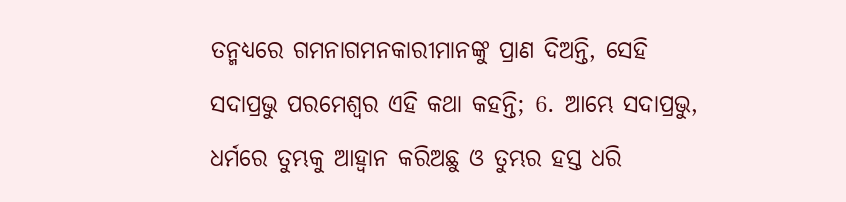ତନ୍ମଧ୍ୟରେ ଗମନାଗମନକାରୀମାନଙ୍କୁ ପ୍ରାଣ ଦିଅନ୍ତି, ସେହି ସଦାପ୍ରଭୁ ପରମେଶ୍ଵର ଏହି କଥା କହନ୍ତି; 6. ଆମ୍ଭେ ସଦାପ୍ରଭୁ, ଧର୍ମରେ ତୁମ୍ଭକୁ ଆହ୍ଵାନ କରିଅଛୁ ଓ ତୁମ୍ଭର ହସ୍ତ ଧରି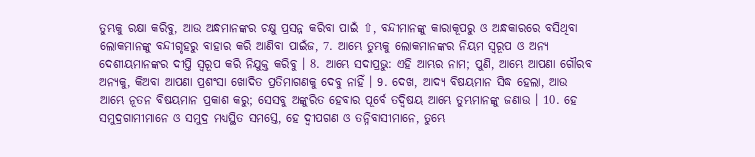ତୁମ୍ଭକୁ ରକ୍ଷା କରିବୁ, ଆଉ ଅନ୍ଧମାନଙ୍କର ଚକ୍ଷୁ ପ୍ରସନ୍ନ କରିବା ପାଇଁ ⇧, ବନ୍ଦୀମାନଙ୍କୁ କାରାକୂପରୁ ଓ ଅନ୍ଧକାରରେ ବସିଥିବା ଲୋକମାନଙ୍କୁ ବନ୍ଦୀଗୃହରୁ ବାହାର କରି ଆଣିବା ପାଇଁଜ, 7. ଆମ୍ଭେ ତୁମ୍ଭକୁ ଲୋକମାନଙ୍କର ନିୟମ ସ୍ଵରୂପ ଓ ଅନ୍ୟ ଦେଶୀୟମାନଙ୍କର ଦୀପ୍ତି ସ୍ଵରୂପ କରି ନିଯୁକ୍ତ କରିବୁ । 8. ଆମ୍ଭେ ସଦାପ୍ରଭୁ: ଏହି ଆମ୍ଭର ନାମ; ପୁଣି, ଆମ୍ଭେ ଆପଣା ଗୌରବ ଅନ୍ୟକୁ, କିଅବା ଆପଣା ପ୍ରଶଂସା ଖୋଦିତ ପ୍ରତିମାଗଣକୁ ଦେବୁ ନାହିଁ । 9. ଦେଖ, ଆଦ୍ୟ ବିଷୟମାନ ସିଦ୍ଧ ହେଲା, ଆଉ ଆମ୍ଭେ ନୂତନ ବିଷୟମାନ ପ୍ରକାଶ କରୁ; ସେସବୁ ଅଙ୍କୁରିତ ହେବାର ପୂର୍ବେ ତଦ୍ବିଷୟ ଆମ୍ଭେ ତୁମ୍ଭମାନଙ୍କୁ ଜଣାଉ । 10. ହେ ସମୁଦ୍ରଗାମୀମାନେ ଓ ସମୁଦ୍ର ମଧ୍ୟସ୍ଥିତ ସମସ୍ତେ, ହେ ଦ୍ଵୀପଗଣ ଓ ତନ୍ନିବାସୀମାନେ, ତୁମ୍ଭେ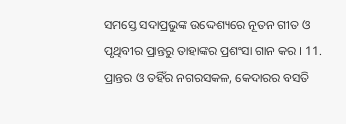ସମସ୍ତେ ସଦାପ୍ରଭୁଙ୍କ ଉଦ୍ଦେଶ୍ୟରେ ନୂତନ ଗୀତ ଓ ପୃଥିବୀର ପ୍ରାନ୍ତରୁ ତାହାଙ୍କର ପ୍ରଶଂସା ଗାନ କର । 11. ପ୍ରାନ୍ତର ଓ ତହିଁର ନଗରସକଳ, କେଦାରର ବସତି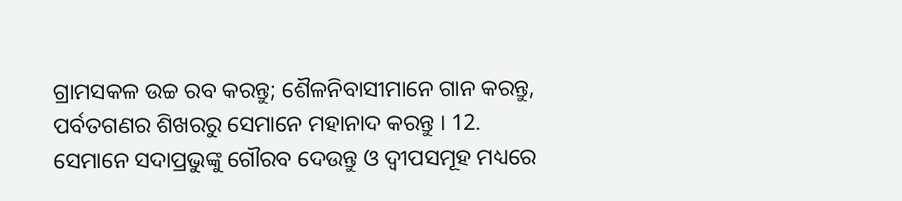ଗ୍ରାମସକଳ ଉଚ୍ଚ ରବ କରନ୍ତୁ; ଶୈଳନିବାସୀମାନେ ଗାନ କରନ୍ତୁ, ପର୍ବତଗଣର ଶିଖରରୁ ସେମାନେ ମହାନାଦ କରନ୍ତୁ । 12. ସେମାନେ ସଦାପ୍ରଭୁଙ୍କୁ ଗୌରବ ଦେଉନ୍ତୁ ଓ ଦ୍ଵୀପସମୂହ ମଧ୍ୟରେ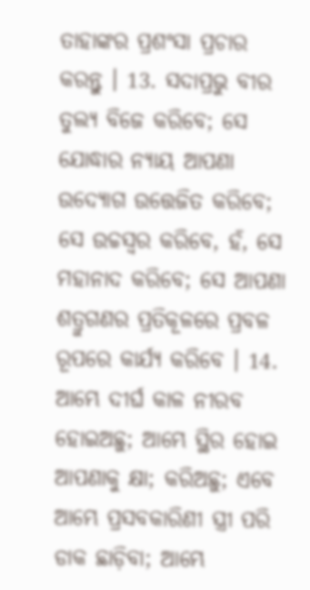ତାହାଙ୍କର ପ୍ରଶଂସା ପ୍ରଚାର କରନ୍ତୁ । 13. ସଦାପ୍ରଭୁ ବୀର ତୁଲ୍ୟ ବିଜେ କରିବେ; ସେ ଯୋଦ୍ଧାର ନ୍ୟାୟ ଆପଣା ଉଦ୍ଯୋଗ ଉତ୍ତେଜିତ କରିବେ; ସେ ଉଚ୍ଚସ୍ଵର କରିବେ, ହଁ, ସେ ମହାନାଦ କରିବେ; ସେ ଆପଣା ଶତ୍ରୁଗଣର ପ୍ରତିକୂଳରେ ପ୍ରବଳ ରୂପରେ କାର୍ଯ୍ୟ କରିବେ । 14. ଆମ୍ଭେ ଦୀର୍ଘ କାଳ ନୀରବ ହୋଇଅଛୁ; ଆମ୍ଭେ ସ୍ଥିର ହୋଇ ଆପଣାକୁ କ୍ଷା; କରିଅଛୁ; ଏବେ ଆମ୍ଭେ ପ୍ରସବକାରିଣୀ ସ୍ତ୍ରୀ ପରି ଡାକ ଛାଡ଼ିବା; ଆମ୍ଭେ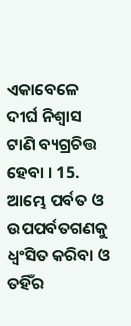ଏକାବେଳେ ଦୀର୍ଘ ନିଶ୍ଵାସ ଟାଣି ବ୍ୟଗ୍ରଚିତ୍ତ ହେବା । 15. ଆମ୍ଭେ ପର୍ବତ ଓ ଉପପର୍ବତଗଣକୁ ଧ୍ଵଂସିତ କରିବା ଓ ତହିଁର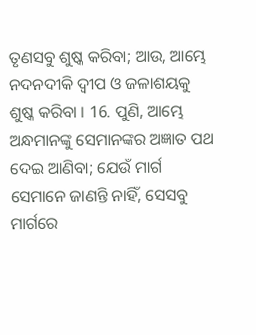ତୃଣସବୁ ଶୁଷ୍କ କରିବା; ଆଉ, ଆମ୍ଭେ ନଦନଦୀକି ଦ୍ଵୀପ ଓ ଜଳାଶୟକୁ ଶୁଷ୍କ କରିବା । 16. ପୁଣି, ଆମ୍ଭେ ଅନ୍ଧମାନଙ୍କୁ ସେମାନଙ୍କର ଅଜ୍ଞାତ ପଥ ଦେଇ ଆଣିବା; ଯେଉଁ ମାର୍ଗ ସେମାନେ ଜାଣନ୍ତି ନାହିଁ, ସେସବୁ ମାର୍ଗରେ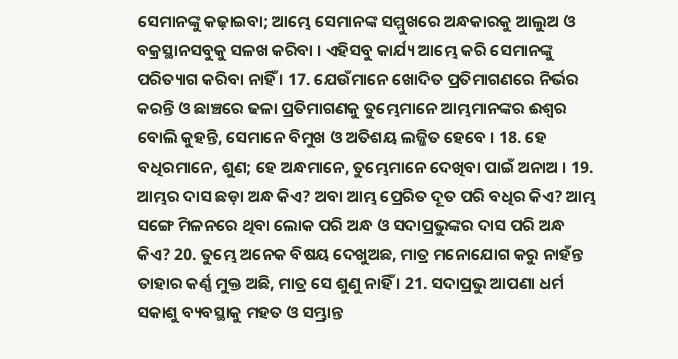ସେମାନଙ୍କୁ କଢ଼ାଇବା; ଆମ୍ଭେ ସେମାନଙ୍କ ସମ୍ମୁଖରେ ଅନ୍ଧକାରକୁ ଆଲୁଅ ଓ ବକ୍ରସ୍ଥାନସବୁକୁ ସଳଖ କରିବା । ଏହିସବୁ କାର୍ଯ୍ୟ ଆମ୍ଭେ କରି ସେମାନଙ୍କୁ ପରିତ୍ୟାଗ କରିବା ନାହିଁ । 17. ଯେଉଁମାନେ ଖୋଦିତ ପ୍ରତିମାଗଣରେ ନିର୍ଭର କରନ୍ତି ଓ ଛାଞ୍ଚରେ ଢଳା ପ୍ରତିମାଗଣକୁ ତୁମ୍ଭେମାନେ ଆମ୍ଭମାନଙ୍କର ଈଶ୍ଵର ବୋଲି କୁହନ୍ତି, ସେମାନେ ବିମୁଖ ଓ ଅତିଶୟ ଲଜ୍ଜିତ ହେବେ । 18. ହେ ବଧିରମାନେ, ଶୁଣ; ହେ ଅନ୍ଧମାନେ, ତୁମ୍ଭେମାନେ ଦେଖିବା ପାଇଁ ଅନାଅ । 19. ଆମ୍ଭର ଦାସ ଛଡ଼ା ଅନ୍ଧ କିଏ? ଅବା ଆମ୍ଭ ପ୍ରେରିତ ଦୂତ ପରି ବଧିର କିଏ? ଆମ୍ଭ ସଙ୍ଗେ ମିଳନରେ ଥିବା ଲୋକ ପରି ଅନ୍ଧ ଓ ସଦାପ୍ରଭୁଙ୍କର ଦାସ ପରି ଅନ୍ଧ କିଏ? 20. ତୁମ୍ଭେ ଅନେକ ବିଷୟ ଦେଖୁଅଛ, ମାତ୍ର ମନୋଯୋଗ କରୁ ନାହଁନ୍ତ ତାହାର କର୍ଣ୍ଣ ମୁକ୍ତ ଅଛି, ମାତ୍ର ସେ ଶୁଣୁ ନାହିଁ । 21. ସଦାପ୍ରଭୁ ଆପଣା ଧର୍ମ ସକାଶୁ ବ୍ୟବସ୍ଥାକୁ ମହତ ଓ ସମ୍ଭ୍ରାନ୍ତ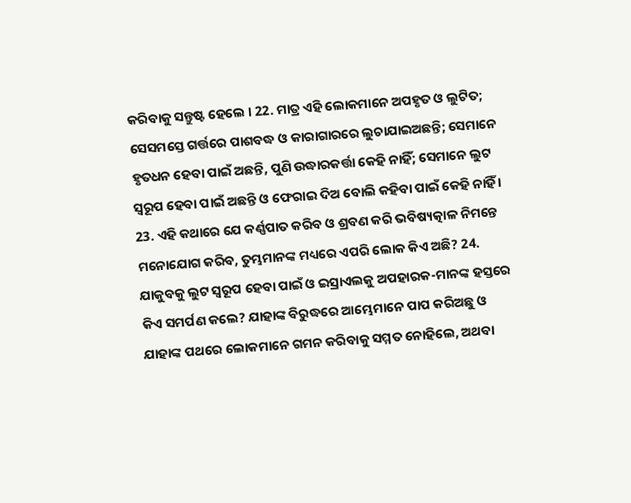କରିବାକୁ ସନ୍ତୁଷ୍ଟ ହେଲେ । 22. ମାତ୍ର ଏହି ଲୋକମାନେ ଅପହୃତ ଓ ଲୁଟିତ; ସେସମସ୍ତେ ଗର୍ତ୍ତରେ ପାଶବଦ୍ଧ ଓ କାରାଗାରରେ ଲୁଚାଯାଇଅଛନ୍ତି; ସେମାନେ ହୃତଧନ ହେବା ପାଇଁ ଅଛନ୍ତି, ପୁଣି ଉଦ୍ଧାରକର୍ତ୍ତା କେହି ନାହିଁ; ସେମାନେ ଲୁଟ ସ୍ଵରୂପ ହେବା ପାଇଁ ଅଛନ୍ତି ଓ ଫେରାଇ ଦିଅ ବୋଲି କହିବା ପାଇଁ କେହି ନାହିଁ । 23. ଏହି କଥାରେ ଯେ କର୍ଣ୍ଣପାତ କରିବ ଓ ଶ୍ରବଣ କରି ଭବିଷ୍ୟତ୍କାଳ ନିମନ୍ତେ ମନୋଯୋଗ କରିବ, ତୁମ୍ଭମାନଙ୍କ ମଧ୍ୟରେ ଏପରି ଲୋକ କିଏ ଅଛି? 24. ଯାକୁବକୁ ଲୁଟ ସ୍ଵରୂପ ହେବା ପାଇଁ ଓ ଇସ୍ରାଏଲକୁ ଅପହାରକ-ମାନଙ୍କ ହସ୍ତରେ କିଏ ସମର୍ପଣ କଲେ? ଯାହାଙ୍କ ବିରୁଦ୍ଧରେ ଆମ୍ଭେମାନେ ପାପ କରିଅଛୁ ଓ ଯାହାଙ୍କ ପଥରେ ଲୋକମାନେ ଗମନ କରିବାକୁ ସମ୍ମତ ନୋହିଲେ, ଅଥବା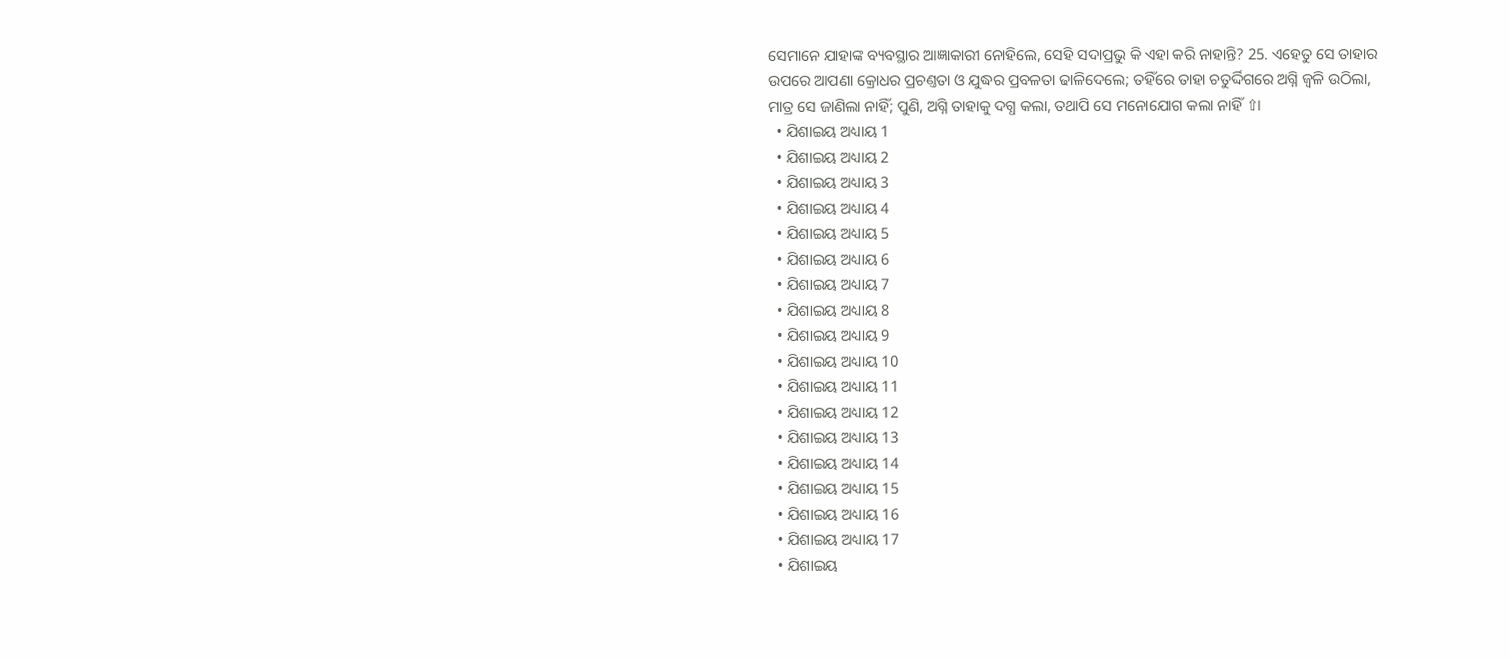ସେମାନେ ଯାହାଙ୍କ ବ୍ୟବସ୍ଥାର ଆଜ୍ଞାକାରୀ ନୋହିଲେ, ସେହି ସଦାପ୍ରଭୁ କି ଏହା କରି ନାହାନ୍ତି? 25. ଏହେତୁ ସେ ତାହାର ଉପରେ ଆପଣା କ୍ରୋଧର ପ୍ରଚଣ୍ତତା ଓ ଯୁଦ୍ଧର ପ୍ରବଳତା ଢାଳିଦେଲେ; ତହିଁରେ ତାହା ଚତୁର୍ଦ୍ଦିଗରେ ଅଗ୍ନି ଜ୍ଵଳି ଉଠିଲା, ମାତ୍ର ସେ ଜାଣିଲା ନାହିଁ; ପୁଣି, ଅଗ୍ନି ତାହାକୁ ଦଗ୍ଧ କଲା, ତଥାପି ସେ ମନୋଯୋଗ କଲା ନାହିଁ ⇧।
  • ଯିଶାଇୟ ଅଧ୍ୟାୟ 1
  • ଯିଶାଇୟ ଅଧ୍ୟାୟ 2
  • ଯିଶାଇୟ ଅଧ୍ୟାୟ 3
  • ଯିଶାଇୟ ଅଧ୍ୟାୟ 4
  • ଯିଶାଇୟ ଅଧ୍ୟାୟ 5
  • ଯିଶାଇୟ ଅଧ୍ୟାୟ 6
  • ଯିଶାଇୟ ଅଧ୍ୟାୟ 7
  • ଯିଶାଇୟ ଅଧ୍ୟାୟ 8
  • ଯିଶାଇୟ ଅଧ୍ୟାୟ 9
  • ଯିଶାଇୟ ଅଧ୍ୟାୟ 10
  • ଯିଶାଇୟ ଅଧ୍ୟାୟ 11
  • ଯିଶାଇୟ ଅଧ୍ୟାୟ 12
  • ଯିଶାଇୟ ଅଧ୍ୟାୟ 13
  • ଯିଶାଇୟ ଅଧ୍ୟାୟ 14
  • ଯିଶାଇୟ ଅଧ୍ୟାୟ 15
  • ଯିଶାଇୟ ଅଧ୍ୟାୟ 16
  • ଯିଶାଇୟ ଅଧ୍ୟାୟ 17
  • ଯିଶାଇୟ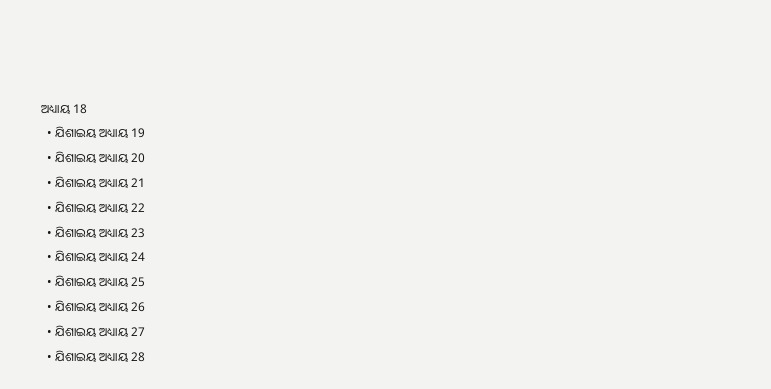ଅଧ୍ୟାୟ 18
  • ଯିଶାଇୟ ଅଧ୍ୟାୟ 19
  • ଯିଶାଇୟ ଅଧ୍ୟାୟ 20
  • ଯିଶାଇୟ ଅଧ୍ୟାୟ 21
  • ଯିଶାଇୟ ଅଧ୍ୟାୟ 22
  • ଯିଶାଇୟ ଅଧ୍ୟାୟ 23
  • ଯିଶାଇୟ ଅଧ୍ୟାୟ 24
  • ଯିଶାଇୟ ଅଧ୍ୟାୟ 25
  • ଯିଶାଇୟ ଅଧ୍ୟାୟ 26
  • ଯିଶାଇୟ ଅଧ୍ୟାୟ 27
  • ଯିଶାଇୟ ଅଧ୍ୟାୟ 28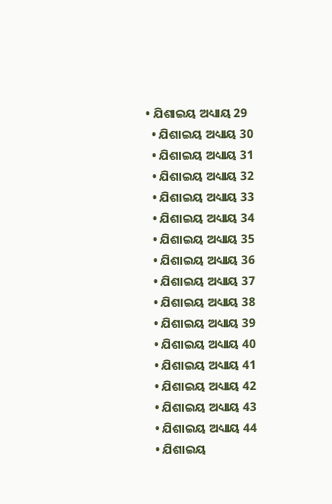• ଯିଶାଇୟ ଅଧ୍ୟାୟ 29
  • ଯିଶାଇୟ ଅଧ୍ୟାୟ 30
  • ଯିଶାଇୟ ଅଧ୍ୟାୟ 31
  • ଯିଶାଇୟ ଅଧ୍ୟାୟ 32
  • ଯିଶାଇୟ ଅଧ୍ୟାୟ 33
  • ଯିଶାଇୟ ଅଧ୍ୟାୟ 34
  • ଯିଶାଇୟ ଅଧ୍ୟାୟ 35
  • ଯିଶାଇୟ ଅଧ୍ୟାୟ 36
  • ଯିଶାଇୟ ଅଧ୍ୟାୟ 37
  • ଯିଶାଇୟ ଅଧ୍ୟାୟ 38
  • ଯିଶାଇୟ ଅଧ୍ୟାୟ 39
  • ଯିଶାଇୟ ଅଧ୍ୟାୟ 40
  • ଯିଶାଇୟ ଅଧ୍ୟାୟ 41
  • ଯିଶାଇୟ ଅଧ୍ୟାୟ 42
  • ଯିଶାଇୟ ଅଧ୍ୟାୟ 43
  • ଯିଶାଇୟ ଅଧ୍ୟାୟ 44
  • ଯିଶାଇୟ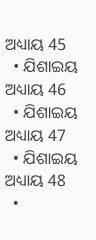ଅଧ୍ୟାୟ 45
  • ଯିଶାଇୟ ଅଧ୍ୟାୟ 46
  • ଯିଶାଇୟ ଅଧ୍ୟାୟ 47
  • ଯିଶାଇୟ ଅଧ୍ୟାୟ 48
  •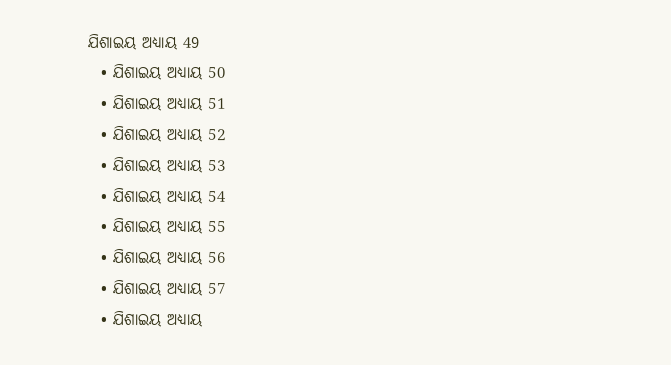ଯିଶାଇୟ ଅଧ୍ୟାୟ 49
  • ଯିଶାଇୟ ଅଧ୍ୟାୟ 50
  • ଯିଶାଇୟ ଅଧ୍ୟାୟ 51
  • ଯିଶାଇୟ ଅଧ୍ୟାୟ 52
  • ଯିଶାଇୟ ଅଧ୍ୟାୟ 53
  • ଯିଶାଇୟ ଅଧ୍ୟାୟ 54
  • ଯିଶାଇୟ ଅଧ୍ୟାୟ 55
  • ଯିଶାଇୟ ଅଧ୍ୟାୟ 56
  • ଯିଶାଇୟ ଅଧ୍ୟାୟ 57
  • ଯିଶାଇୟ ଅଧ୍ୟାୟ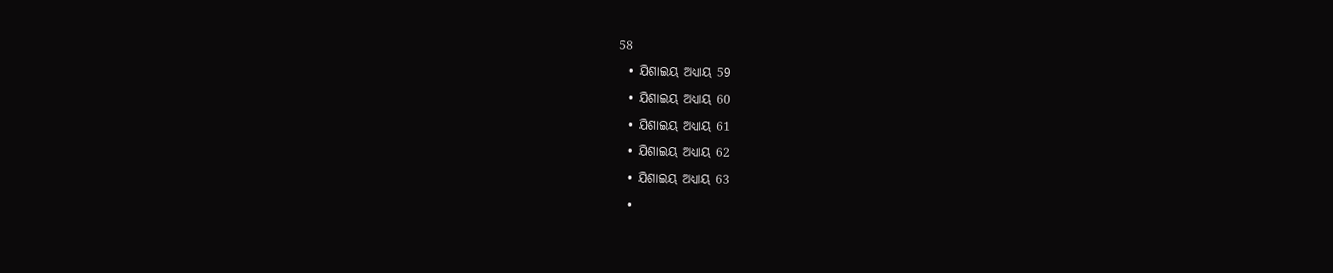58
  • ଯିଶାଇୟ ଅଧ୍ୟାୟ 59
  • ଯିଶାଇୟ ଅଧ୍ୟାୟ 60
  • ଯିଶାଇୟ ଅଧ୍ୟାୟ 61
  • ଯିଶାଇୟ ଅଧ୍ୟାୟ 62
  • ଯିଶାଇୟ ଅଧ୍ୟାୟ 63
  •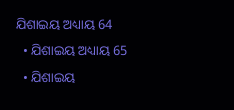ଯିଶାଇୟ ଅଧ୍ୟାୟ 64
  • ଯିଶାଇୟ ଅଧ୍ୟାୟ 65
  • ଯିଶାଇୟ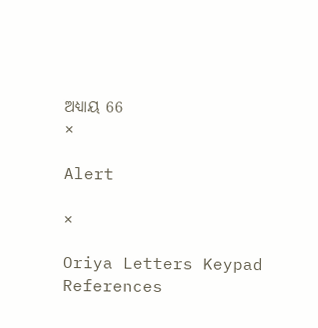ଅଧ୍ୟାୟ 66
×

Alert

×

Oriya Letters Keypad References